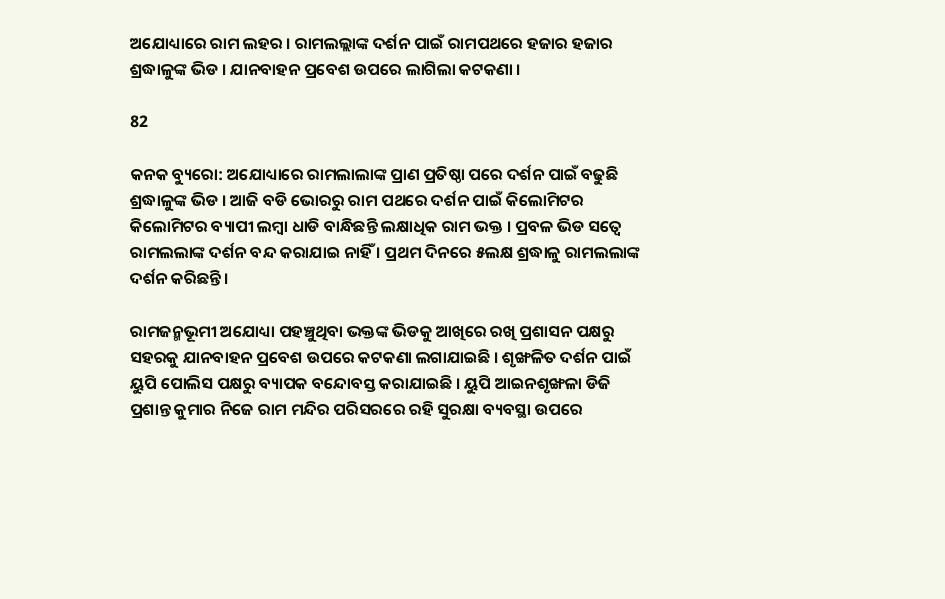ଅଯୋଧ୍ୟାରେ ରାମ ଲହର । ରାମଲଲ୍ଲାଙ୍କ ଦର୍ଶନ ପାଇଁ ରାମପଥରେ ହଜାର ହଜାର ଶ୍ରଦ୍ଧାଳୁଙ୍କ ଭିଡ । ଯାନବାହନ ପ୍ରବେଶ ଉପରେ ଲାଗିଲା କଟକଣା ।

82

କନକ ବ୍ୟୁରୋ: ଅଯୋଧ୍ୟାରେ ରାମଲାଲାଙ୍କ ପ୍ରାଣ ପ୍ରତିଷ୍ଠା ପରେ ଦର୍ଶନ ପାଇଁ ବଢୁଛି ଶ୍ରଦ୍ଧାଳୁଙ୍କ ଭିଡ । ଆଜି ବଡି ଭୋରରୁ ରାମ ପଥରେ ଦର୍ଶନ ପାଇଁ କିଲୋମିଟର କିଲୋମିଟର ବ୍ୟାପୀ ଲମ୍ବା ଧାଡି ବାନ୍ଧିଛନ୍ତି ଲକ୍ଷାଧିକ ରାମ ଭକ୍ତ । ପ୍ରବଳ ଭିଡ ସତ୍ୱେ ରାମଲଲାଙ୍କ ଦର୍ଶନ ବନ୍ଦ କରାଯାଇ ନାହିଁ । ପ୍ରଥମ ଦିନରେ ୫ଲକ୍ଷ ଶ୍ରଦ୍ଧାଳୁ ରାମଲଲାଙ୍କ ଦର୍ଶନ କରିଛନ୍ତି ।

ରାମଜନ୍ମଭୂମୀ ଅଯୋଧ୍ୟା ପହଞ୍ଚୁଥିବା ଭକ୍ତଙ୍କ ଭିଡକୁ ଆଖିରେ ରଖି ପ୍ରଶାସନ ପକ୍ଷରୁ ସହରକୁ ଯାନବାହନ ପ୍ରବେଶ ଉପରେ କଟକଣା ଲଗାଯାଇଛି । ଶୃଙ୍ଖଳିତ ଦର୍ଶନ ପାଇଁ ୟୁପି ପୋଲିସ ପକ୍ଷରୁ ବ୍ୟାପକ ବନ୍ଦୋବସ୍ତ କରାଯାଇଛି । ୟୁପି ଆଇନଶୃଙ୍ଖଳା ଡିଜି ପ୍ରଶାନ୍ତ କୁମାର ନିଜେ ରାମ ମନ୍ଦିର ପରିସରରେ ରହି ସୁରକ୍ଷା ବ୍ୟବସ୍ଥା ଉପରେ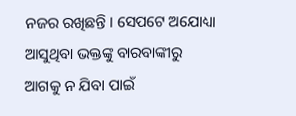ନଜର ରଖିଛନ୍ତି । ସେପଟେ ଅଯୋଧ୍ୟା ଆସୁଥିବା ଭକ୍ତଙ୍କୁ ବାରବାଙ୍କୀରୁ ଆଗକୁ ନ ଯିବା ପାଇଁ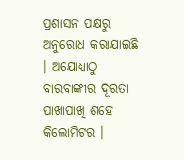ପ୍ରଶାସନ ପକ୍ଷରୁ ଅନୁରୋଧ କରାଯାଇଛି । ଅଯୋଧ୍ୟାଠୁ ବାରବାଙ୍କୀର ଦୂରତା ପାଖାପାଖି ଶହେ କିଲୋମିଟର ।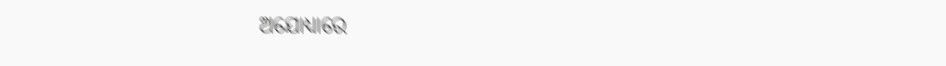ଅଯୋଧ୍ୟାରେ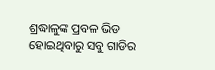ଶ୍ରଦ୍ଧାଳୁଙ୍କ ପ୍ରବଳ ଭିଡ ହୋଇଥିବାରୁ ସବୁ ଗାଡିର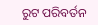ରୁଟ ପରିବର୍ତନ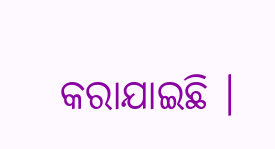କରାଯାଇଛି ।